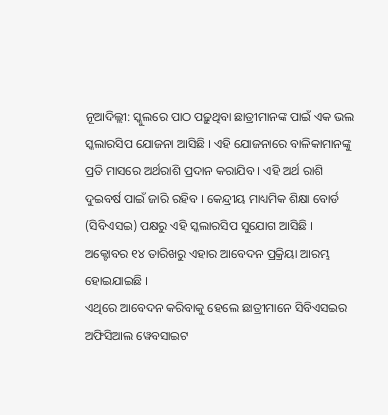ନୂଆଦିଲ୍ଲୀ: ସ୍କୁଲରେ ପାଠ ପଢ଼ୁଥିବା ଛାତ୍ରୀମାନଙ୍କ ପାଇଁ ଏକ ଭଲ ସ୍କଲାରସିପ ଯୋଜନା ଆସିଛି । ଏହି ଯୋଜନାରେ ବାଳିକାମାନଙ୍କୁ ପ୍ରତି ମାସରେ ଅର୍ଥରାଶି ପ୍ରଦାନ କରାଯିବ । ଏହି ଅର୍ଥ ରାଶି ଦୁଇବର୍ଷ ପାଇଁ ଜାରି ରହିବ । କେନ୍ଦ୍ରୀୟ ମାଧ୍ୟମିକ ଶିକ୍ଷା ବୋର୍ଡ (ସିବିଏସଇ) ପକ୍ଷରୁ ଏହି ସ୍କଲାରସିପ ସୁଯୋଗ ଆସିଛି । ଅକ୍ଟୋବର ୧୪ ତାରିଖରୁ ଏହାର ଆବେଦନ ପ୍ରକ୍ରିୟା ଆରମ୍ଭ ହୋଇଯାଇଛି ।
ଏଥିରେ ଆବେଦନ କରିବାକୁ ହେଲେ ଛାତ୍ରୀମାନେ ସିବିଏସଇର ଅଫିସିଆଲ ୱେବସାଇଟ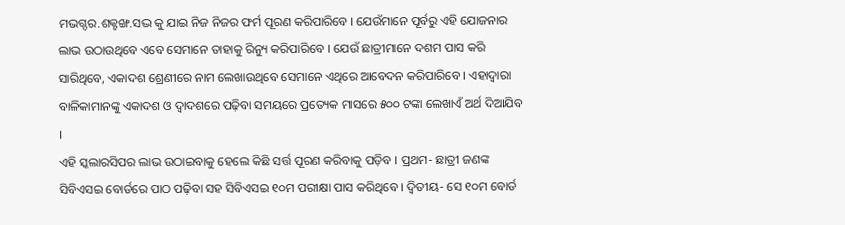ମଭଗ୍ଦର.ଶକ୍ଟଙ୍ଖ.ସଦ୍ଭ କୁ ଯାଇ ନିଜ ନିଜର ଫର୍ମ ପୂରଣ କରିପାରିବେ । ଯେଉଁମାନେ ପୂର୍ବରୁ ଏହି ଯୋଜନାର ଲାଭ ଉଠାଉଥିବେ ଏବେ ସେମାନେ ତାହାକୁ ରିନ୍ୟୁ କରିପାରିବେ । ଯେଉଁ ଛାତ୍ରୀମାନେ ଦଶମ ପାସ କରି ସାରିଥିବେ, ଏକାଦଶ ଶ୍ରେଣୀରେ ନାମ ଲେଖାଉଥିବେ ସେମାନେ ଏଥିରେ ଆବେଦନ କରିପାରିବେ । ଏହାଦ୍ୱାରା ବାଳିକାମାନଙ୍କୁ ଏକାଦଶ ଓ ଦ୍ୱାଦଶରେ ପଢ଼ିବା ସମୟରେ ପ୍ରତ୍ୟେକ ମାସରେ ୫୦୦ ଟଙ୍କା ଲେଖାଏଁ ଅର୍ଥ ଦିଆଯିବ ।
ଏହି ସ୍କଲାରସିପର ଲାଭ ଉଠାଇବାକୁ ହେଲେ କିଛି ସର୍ତ୍ତ ପୂରଣ କରିବାକୁ ପଡ଼ିବ । ପ୍ରଥମ- ଛାତ୍ରୀ ଜଣଙ୍କ ସିବିଏସଇ ବୋର୍ଡରେ ପାଠ ପଢ଼ିବା ସହ ସିବିଏସଇ ୧୦ମ ପରୀକ୍ଷା ପାସ କରିଥିବେ । ଦ୍ୱିତୀୟ- ସେ ୧୦ମ ବୋର୍ଡ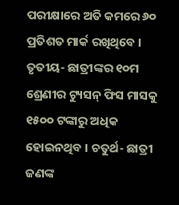ପରୀକ୍ଷାରେ ଅତି କମରେ ୬୦ ପ୍ରତିଶତ ମାର୍କ ରଖିଥିବେ । ତୃତୀୟ- ଛାତ୍ରୀଙ୍କର ୧୦ମ ଶ୍ରେଣୀର ଟ୍ୟୁସନ୍ ଫିସ ମାସକୁ ୧୫୦୦ ଟଙ୍କାରୁ ଅଧିକ ହୋଇନଥିବ । ଚତୁର୍ଥ- ଛାତ୍ରୀ ଜଣଙ୍କ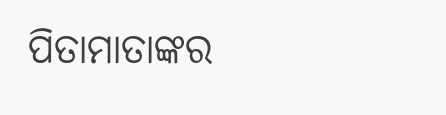ପିତାମାତାଙ୍କର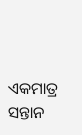ଏକମାତ୍ର ସନ୍ତାନ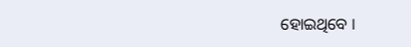ହୋଇଥିବେ ।